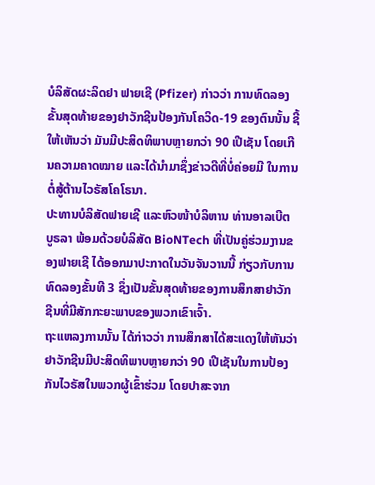ບໍລິສັດຜະລິດຢາ ຟາຍເຊີ (Pfizer) ກ່າວວ່າ ການທົດລອງຂັ້ນສຸດທ້າຍຂອງຢາວັກຊີນປ້ອງກັນໂຄວິດ-19 ຂອງຕົນນັ້ນ ຊີ້ໃຫ້ເຫັນວ່າ ມັນມີປະສິດທິພາບຫຼາຍກວ່າ 90 ເປີເຊັນ ໂດຍເກີນຄວາມຄາດໝາຍ ແລະໄດ້ນຳມາຊຶ່ງຂ່າວດີທີ່ບໍ່ຄ່ອຍມີ ໃນການຕໍ່ສູ້ຕ້ານໄວຣັສໂຄໂຣນາ.
ປະທານບໍລິສັດຟາຍເຊີ ແລະຫົວໜ້າບໍລິຫານ ທ່ານອາລເບີຕ ບູຣລາ ພ້ອມດ້ວຍບໍລິສັດ BioNTech ທີ່ເປັນຄູ່ຮ່ວມງານຂອງຟາຍເຊີ ໄດ້ອອກມາປະກາດໃນວັນຈັນວານນີ້ ກ່ຽວກັບການທົດລອງຂັ້ນທີ 3 ຊຶ່ງເປັນຂັ້ນສຸດທ້າຍຂອງການສຶກສາຢາວັກຊີນທີ່ມີສັກກະຍະພາບຂອງພວກເຂົາເຈົ້າ.
ຖະແຫລງການນັ້ນ ໄດ້ກ່າວວ່າ ການສຶກສາໄດ້ສະແດງໃຫ້ຫັນວ່າ ຢາວັກຊີນມີປະສິດທິພາບຫຼາຍກວ່າ 90 ເປີເຊັນໃນການປ້ອງກັນໄວຣັສໃນພວກຜູ້ເຂົ້າຮ່ວມ ໂດຍປາສະຈາກ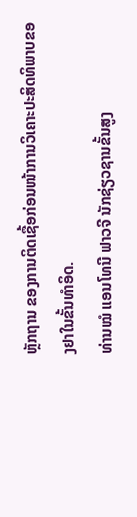ຫຼັກຖານ ຂອງການຕິດເຊື້ອກ່ອນໜ້າການວິເຄາະປະສິດທິພາບຂອງຢາໃນຂັ້ນທຳອິດ.
ທ່ານໝໍ ແອນໂທນີ ຟາວຈີ ນັກຊ່ຽວຊານຂັ້ນສູງ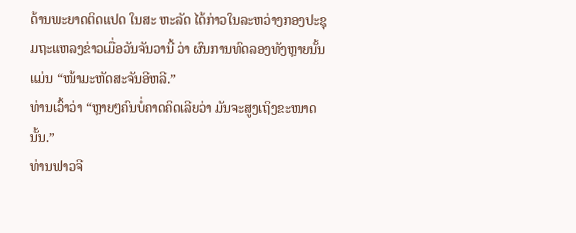ດ້ານພະຍາດຕິດແປດ ໃນສະ ຫະລັດ ໄດ້ກ່າວໃນລະຫວ່າງກອງປະຊຸມຖະແຫລງຂ່າວເມື່ອວັນຈັນວານີ້ ວ່າ ຜົນການທົດລອງທັງຫຼາຍນັ້ນ ແມ່ນ “ໜ້າມະຫັດສະຈັນອີຫລີ.”
ທ່ານເວົ້າວ່າ “ຫຼາຍໆຄົນບໍ່ຄາດຄິດເລີຍວ່າ ມັນຈະສູງເຖິງຂະໜາດນັ້ນ.”
ທ່ານຟາວຈີ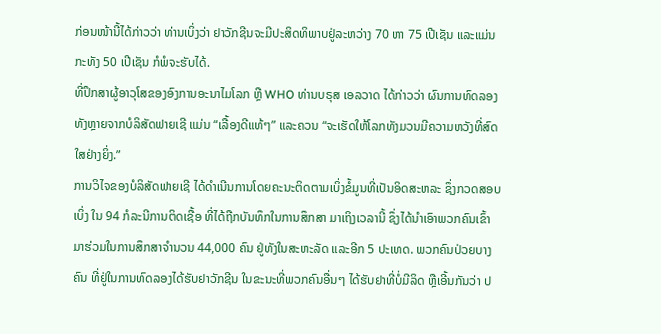ກ່ອນໜ້ານີ້ໄດ້ກ່າວວ່າ ທ່ານເບິ່ງວ່າ ຢາວັກຊີນຈະມີປະສິດທິພາບຢູ່ລະຫວ່າງ 70 ຫາ 75 ເປີເຊັນ ແລະແມ່ນກະທັງ 50 ເປີເຊັນ ກໍພໍຈະຮັບໄດ້.
ທີ່ປຶກສາຜູ້ອາວຸໂສຂອງອົງການອະນາໄມໂລກ ຫຼື WHO ທ່ານບຣຸສ ເອລວາດ ໄດ້ກ່າວວ່າ ຜົນການທົດລອງທັງຫຼາຍຈາກບໍລິສັດຟາຍເຊີ ແມ່ນ “ເລື້ອງດີແທ້ໆ” ແລະຄວນ “ຈະເຮັດໃຫ້ໂລກທັງມວນມີຄວາມຫວັງທີ່ສົດໃສຢ່າງຍິ່ງ.”
ການວິໄຈຂອງບໍລິສັດຟາຍເຊີ ໄດ້ດຳເນີນການໂດຍຄະນະຕິດຕາມເບິ່ງຂໍ້ມູນທີ່ເປັນອິດສະຫລະ ຊຶ່ງກວດສອບເບິ່ງ ໃນ 94 ກໍລະນີການຕິດເຊື້ອ ທີ່ໄດ້ຖືກບັນທຶກໃນການສຶກສາ ມາເຖິງເວລານີ້ ຊຶ່ງໄດ້ນຳເອົາພວກຄົນເຂົ້າມາຮ່ວມໃນການສຶກສາຈຳນວນ 44,000 ຄົນ ຢູ່ທັງໃນສະຫະລັດ ແລະອີກ 5 ປະເທດ. ພວກຄົນປ່ວຍບາງຄົນ ທີ່ຢູ່ໃນການທົດລອງໄດ້ຮັບຢາວັກຊີນ ໃນຂະນະທີ່ພວກຄົນອື່ນໆ ໄດ້ຮັບຢາທີ່ບໍ່ມີລິດ ຫຼືເອີ້ນກັນວ່າ ປ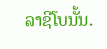ລາຊີໂບນັ້ນ.